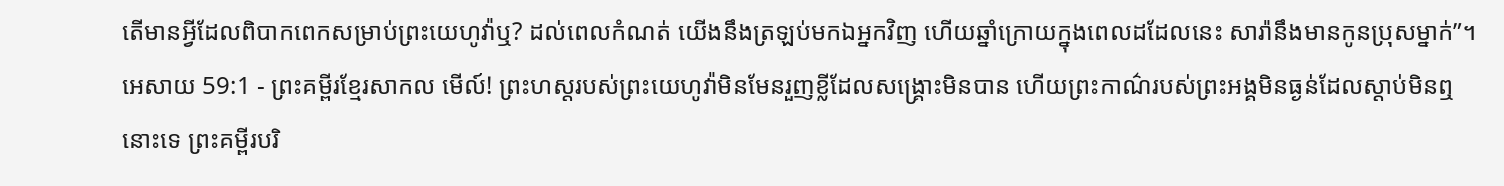តើមានអ្វីដែលពិបាកពេកសម្រាប់ព្រះយេហូវ៉ាឬ? ដល់ពេលកំណត់ យើងនឹងត្រឡប់មកឯអ្នកវិញ ហើយឆ្នាំក្រោយក្នុងពេលដដែលនេះ សារ៉ានឹងមានកូនប្រុសម្នាក់”។
អេសាយ 59:1 - ព្រះគម្ពីរខ្មែរសាកល មើល៍! ព្រះហស្តរបស់ព្រះយេហូវ៉ាមិនមែនរួញខ្លីដែលសង្គ្រោះមិនបាន ហើយព្រះកាណ៌របស់ព្រះអង្គមិនធ្ងន់ដែលស្ដាប់មិនឮនោះទេ ព្រះគម្ពីរបរិ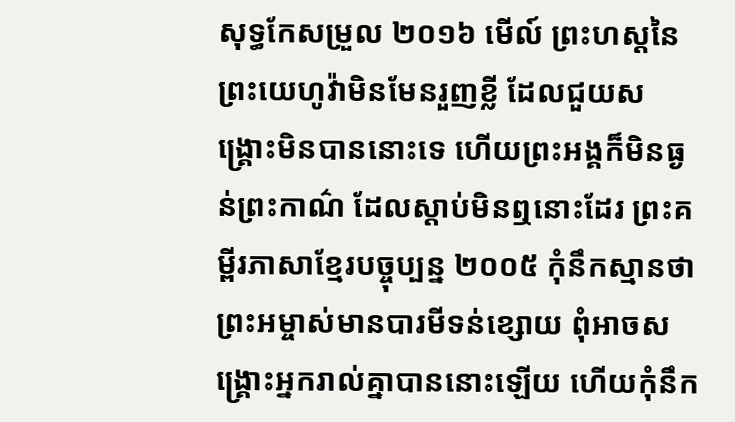សុទ្ធកែសម្រួល ២០១៦ មើល៍ ព្រះហស្តនៃព្រះយេហូវ៉ាមិនមែនរួញខ្លី ដែលជួយសង្គ្រោះមិនបាននោះទេ ហើយព្រះអង្គក៏មិនធ្ងន់ព្រះកាណ៌ ដែលស្តាប់មិនឮនោះដែរ ព្រះគម្ពីរភាសាខ្មែរបច្ចុប្បន្ន ២០០៥ កុំនឹកស្មានថា ព្រះអម្ចាស់មានបារមីទន់ខ្សោយ ពុំអាចសង្គ្រោះអ្នករាល់គ្នាបាននោះឡើយ ហើយកុំនឹក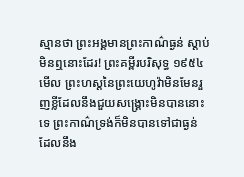ស្មានថា ព្រះអង្គមានព្រះកាណ៌ធ្ងន់ ស្ដាប់មិនឮនោះដែរ! ព្រះគម្ពីរបរិសុទ្ធ ១៩៥៤ មើល ព្រះហស្តនៃព្រះយេហូវ៉ាមិនមែនរួញខ្លីដែលនឹងជួយសង្គ្រោះមិនបាននោះទេ ព្រះកាណ៌ទ្រង់ក៏មិនបានទៅជាធ្ងន់ ដែលនឹង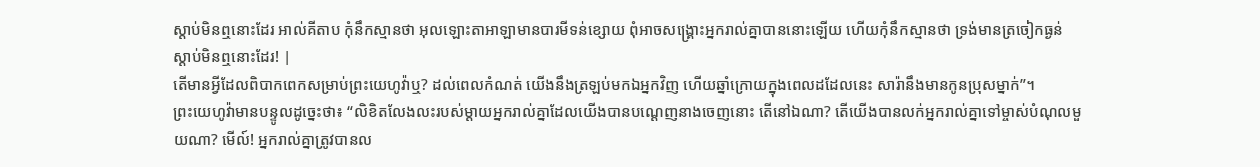ស្តាប់មិនឮនោះដែរ អាល់គីតាប កុំនឹកស្មានថា អុលឡោះតាអាឡាមានបារមីទន់ខ្សោយ ពុំអាចសង្គ្រោះអ្នករាល់គ្នាបាននោះឡើយ ហើយកុំនឹកស្មានថា ទ្រង់មានត្រចៀកធ្ងន់ ស្ដាប់មិនឮនោះដែរ! |
តើមានអ្វីដែលពិបាកពេកសម្រាប់ព្រះយេហូវ៉ាឬ? ដល់ពេលកំណត់ យើងនឹងត្រឡប់មកឯអ្នកវិញ ហើយឆ្នាំក្រោយក្នុងពេលដដែលនេះ សារ៉ានឹងមានកូនប្រុសម្នាក់”។
ព្រះយេហូវ៉ាមានបន្ទូលដូច្នេះថា៖ “លិខិតលែងលះរបស់ម្ដាយអ្នករាល់គ្នាដែលយើងបានបណ្ដេញនាងចេញនោះ តើនៅឯណា? តើយើងបានលក់អ្នករាល់គ្នាទៅម្ចាស់បំណុលមួយណា? មើល៍! អ្នករាល់គ្នាត្រូវបានល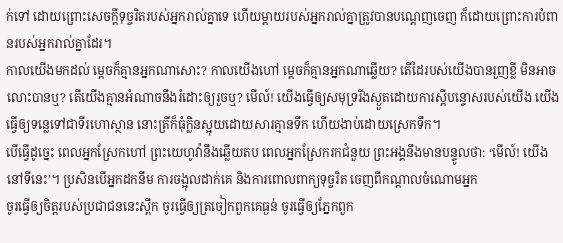ក់ទៅ ដោយព្រោះសេចក្ដីទុច្ចរិតរបស់អ្នករាល់គ្នាទេ ហើយម្ដាយរបស់អ្នករាល់គ្នាត្រូវបានបណ្ដេញចេញ ក៏ដោយព្រោះការបំពានរបស់អ្នករាល់គ្នាដែរ។
កាលយើងមកដល់ ម្ដេចក៏គ្មានអ្នកណាសោះ? កាលយើងហៅ ម្ដេចក៏គ្មានអ្នកណាឆ្លើយ? តើដៃរបស់យើងបានរួញខ្លី មិនអាចលោះបានឬ? តើយើងគ្មានអំណាចនឹងរំដោះឲ្យរួចឬ? មើល៍! យើងធ្វើឲ្យសមុទ្ររីងស្ងួតដោយការស្ដីបន្ទោសរបស់យើង យើងធ្វើឲ្យទន្លេទៅជាទីរហោស្ថាន នោះត្រីក៏ធុំក្លិនស្អុយដោយសារគ្មានទឹក ហើយងាប់ដោយស្រេកទឹក។
បើធ្វើដូច្នេះ ពេលអ្នកស្រែកហៅ ព្រះយេហូវ៉ានឹងឆ្លើយតប ពេលអ្នកស្រែករកជំនួយ ព្រះអង្គនឹងមានបន្ទូលថា: ‘មើល៍! យើងនៅទីនេះ’។ ប្រសិនបើអ្នកដកនឹម ការចង្អុលដាក់គេ និងការពោលពាក្យទុច្ចរិត ចេញពីកណ្ដាលចំណោមអ្នក
ចូរធ្វើឲ្យចិត្តរបស់ប្រជាជននេះស្ពឹក ចូរធ្វើឲ្យត្រចៀកពួកគេធ្ងន់ ចូរធ្វើឲ្យភ្នែកពួក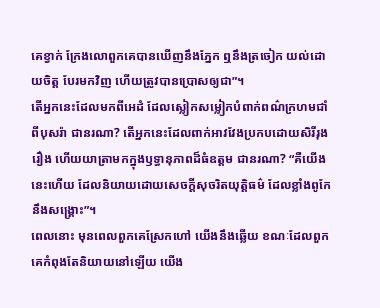គេខ្វាក់ ក្រែងលោពួកគេបានឃើញនឹងភ្នែក ឮនឹងត្រចៀក យល់ដោយចិត្ត បែរមកវិញ ហើយត្រូវបានប្រោសឲ្យជា”។
តើអ្នកនេះដែលមកពីអេដំ ដែលស្លៀកសម្លៀកបំពាក់ពណ៌ក្រហមជាំពីបុសរ៉ា ជានរណា? តើអ្នកនេះដែលពាក់អាវវែងប្រកបដោយសិរីរុងរឿង ហើយយាត្រាមកក្នុងឫទ្ធានុភាពដ៏ធំឧត្ដម ជានរណា? “គឺយើងនេះហើយ ដែលនិយាយដោយសេចក្ដីសុចរិតយុត្តិធម៌ ដែលខ្លាំងពូកែនឹងសង្គ្រោះ”។
ពេលនោះ មុនពេលពួកគេស្រែកហៅ យើងនឹងឆ្លើយ ខណៈដែលពួកគេកំពុងតែនិយាយនៅឡើយ យើង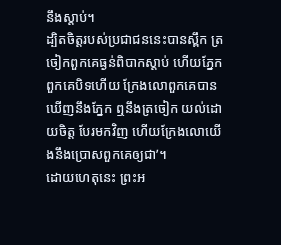នឹងស្ដាប់។
ដ្បិតចិត្តរបស់ប្រជាជននេះបានស្ពឹក ត្រចៀកពួកគេធ្ងន់ពិបាកស្ដាប់ ហើយភ្នែកពួកគេបិទហើយ ក្រែងលោពួកគេបានឃើញនឹងភ្នែក ឮនឹងត្រចៀក យល់ដោយចិត្ត បែរមកវិញ ហើយក្រែងលោយើងនឹងប្រោសពួកគេឲ្យជា’។
ដោយហេតុនេះ ព្រះអ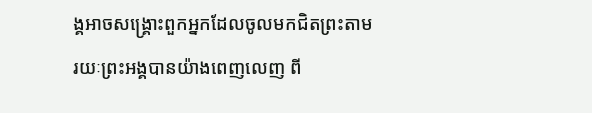ង្គអាចសង្គ្រោះពួកអ្នកដែលចូលមកជិតព្រះតាមរយៈព្រះអង្គបានយ៉ាងពេញលេញ ពី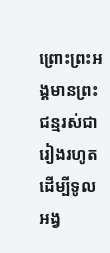ព្រោះព្រះអង្គមានព្រះជន្មរស់ជារៀងរហូត ដើម្បីទូលអង្វ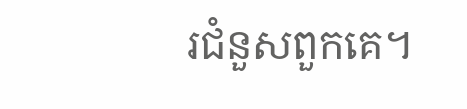រជំនួសពួកគេ។